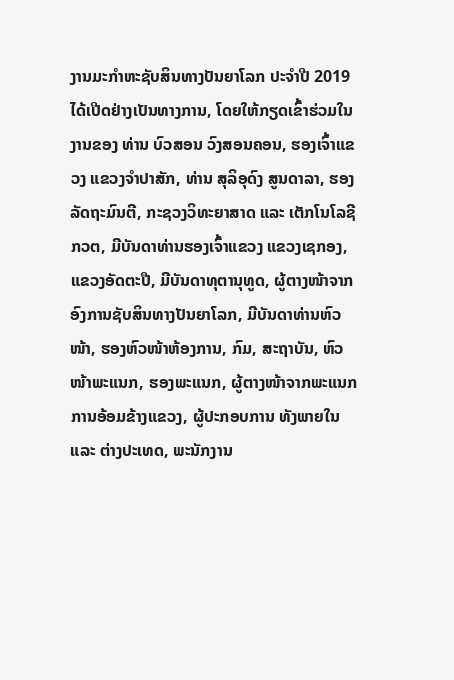ງານມະກໍາຫະຊັບສິນທາງປັນຍາໂລກ ປະຈຳປີ 2019 ໄດ້ເປີດຢ່າງເປັນທາງການ, ໂດຍໃຫ້ກຽດເຂົ້າຮ່ວມໃນງານຂອງ ທ່ານ ບົວສອນ ວົງສອນຄອນ, ຮອງເຈົ້າແຂວງ ແຂວງຈຳປາສັກ, ທ່ານ ສຸລິອຸດົງ ສູນດາລາ, ຮອງລັດຖະມົນຕີ, ກະຊວງວິທະຍາສາດ ແລະ ເຕັກໂນໂລຊີ ກວຕ, ມີບັນດາທ່ານຮອງເຈົ້າແຂວງ ແຂວງເຊກອງ, ແຂວງອັດຕະປື, ມີບັນດາທຸຕານຸທູດ, ຜູ້ຕາງໜ້າຈາກອົງການຊັບສິນທາງປັນຍາໂລກ, ມີບັນດາທ່ານຫົວໜ້າ, ຮອງຫົວໜ້າຫ້ອງການ, ກົມ, ສະຖາບັນ, ຫົວໜ້າພະແນກ, ຮອງພະແນກ, ຜູ້ຕາງໜ້າຈາກພະແນກການອ້ອມຂ້າງແຂວງ, ຜູ້ປະກອບການ ທັງພາຍໃນ ແລະ ຕ່າງປະເທດ, ພະນັກງານ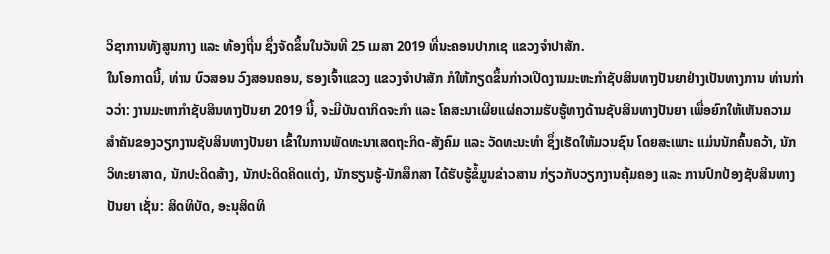ວິຊາການທັງສູນກາງ ແລະ ທ້ອງຖີ່ນ ຊຶ່ງຈັດຂຶ້ນໃນວັນທີ 25 ເມສາ 2019 ທີ່ນະຄອນປາກເຊ ແຂວງຈໍາປາສັກ.
ໃນໂອກາດນີ້, ທ່ານ ບົວສອນ ວົງສອນຄອນ, ຮອງເຈົ້າແຂວງ ແຂວງຈຳປາສັກ ກໍໃຫ້ກຽດຂຶ້ນກ່າວເປີດງານມະຫະກຳຊັບສິນທາງປັນຍາຢ່າງເປັນທາງການ ທ່ານກ່າວວ່າ: ງານມະຫາກຳຊັບສິນທາງປັນຍາ 2019 ນີ້, ຈະມີບັນດາກິດຈະກຳ ແລະ ໂຄສະນາເຜີຍແຜ່ຄວາມຮັບຮູ້ທາງດ້ານຊັບສິນທາງປັນຍາ ເພື່ອຍົກໃຫ້ເຫັນຄວາມສຳຄັນຂອງວຽກງານຊັບສິນທາງປັນຍາ ເຂົ້າໃນການພັດທະນາເສດຖະກິດ-ສັງຄົມ ແລະ ວັດທະນະທຳ ຊຶ່ງເຮັດໃຫ້ມວນຊົນ ໂດຍສະເພາະ ແມ່ນນັກຄົ້ນຄວ້າ, ນັກວິທະຍາສາດ, ນັກປະດິດສ້າງ, ນັກປະດິດຄິດແຕ່ງ, ນັກຮຽນຮູ້-ນັກສຶກສາ ໄດ້ຮັບຮູ້ຂໍ້ມູນຂ່າວສານ ກ່ຽວກັບວຽກງານຄຸ້ມຄອງ ແລະ ການປົກປ້ອງຊັບສິນທາງປັນຍາ ເຊັ່ນ: ສິດທິບັດ, ອະນຸສິດທິ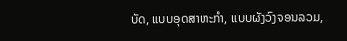ບັດ, ແບບອຸດສາຫະກຳ, ແບບຜັງວົງຈອນລວມ,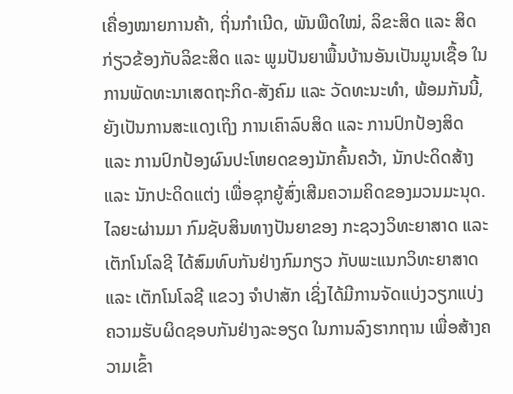ເຄື່ອງໝາຍການຄ້າ, ຖິ່ນກໍາເນີດ, ພັນພືດໃໝ່, ລິຂະສິດ ແລະ ສິດກ່ຽວຂ້ອງກັບລິຂະສິດ ແລະ ພູມປັນຍາພື້ນບ້ານອັນເປັນມູນເຊື້ອ ໃນການພັດທະນາເສດຖະກິດ-ສັງຄົມ ແລະ ວັດທະນະທຳ, ພ້ອມກັນນີ້, ຍັງເປັນການສະແດງເຖິງ ການເຄົາລົບສິດ ແລະ ການປົກປ້ອງສິດ ແລະ ການປົກປ້ອງຜົນປະໂຫຍດຂອງນັກຄົ້ນຄວ້າ, ນັກປະດິດສ້າງ ແລະ ນັກປະດິດແຕ່ງ ເພື່ອຊຸກຍູ້ສົ່ງເສີມຄວາມຄິດຂອງມວນມະນຸດ.
ໄລຍະຜ່ານມາ ກົມຊັບສິນທາງປັນຍາຂອງ ກະຊວງວິທະຍາສາດ ແລະ ເຕັກໂນໂລຊີ ໄດ້ສົມທົບກັນຢ່າງກົມກຽວ ກັບພະແນກວິທະຍາສາດ ແລະ ເຕັກໂນໂລຊີ ແຂວງ ຈຳປາສັກ ເຊິ່ງໄດ້ມີການຈັດແບ່ງວຽກແບ່ງຄວາມຮັບຜິດຊອບກັນຢ່າງລະອຽດ ໃນການລົງຮາກຖານ ເພື່ອສ້າງຄວາມເຂົ້າ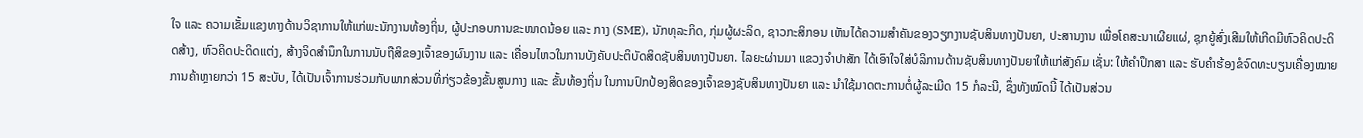ໃຈ ແລະ ຄວາມເຂັ້ມແຂງທາງດ້ານວິຊາການໃຫ້ແກ່ພະນັກງານທ້ອງຖິ່ນ, ຜູ້ປະກອບການຂະໜາດນ້ອຍ ແລະ ກາງ (SME), ນັກທຸລະກິດ, ກຸ່ມຜູ້ຜະລິດ, ຊາວກະສິກອນ ເຫັນໄດ້ຄວາມສຳຄັນຂອງວຽກງານຊັບສິນທາງປັນຍາ, ປະສານງານ ເພື່ອໂຄສະນາເຜີຍແຜ່, ຊຸກຍູ້ສົ່ງເສີມໃຫ້ເກີດມີຫົວຄິດປະດິດສ້າງ, ຫົວຄິດປະດິດແຕ່ງ, ສ້າງຈິດສຳນຶກໃນການນັບຖືສິຂອງເຈົ້າຂອງຜົນງານ ແລະ ເຄື່ອນໄຫວໃນການບັງຄັບປະຕິບັດສິດຊັບສິນທາງປັນຍາ. ໄລຍະຜ່ານມາ ແຂວງຈຳປາສັກ ໄດ້ເອົາໃຈໃສ່ບໍລິການດ້ານຊັບສິນທາງປັນຍາໃຫ້ແກ່ສັງຄົມ ເຊັ່ນ: ໃຫ້ຄຳປຶກສາ ແລະ ຮັບຄຳຮ້ອງຂໍຈົດທະບຽນເຄື່ອງໝາຍການຄ້າຫຼາຍກວ່າ 15 ສະບັບ, ໄດ້ເປັນເຈົ້າການຮ່ວມກັບພາກສ່ວນທີ່ກ່ຽວຂ້ອງຂັ້ນສູນກາງ ແລະ ຂັ້ນທ້ອງຖິ່ນ ໃນການປົກປ້ອງສິດຂອງເຈົ້າຂອງຊັບສິນທາງປັນຍາ ແລະ ນຳໃຊ້ມາດຕະການຕໍ່ຜູ້ລະເມີດ 15 ກໍລະນີ, ຊຶ່ງທັງໝົດນີ້ ໄດ້ເປັນສ່ວນ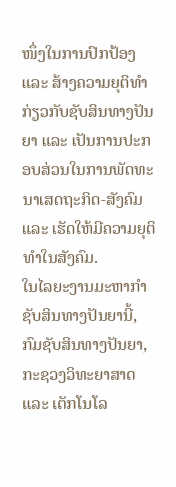ໜຶ່ງໃນການປົກປ້ອງ ແລະ ສ້າງຄວາມຍຸຕິທຳ ກ່ຽວກັບຊັບສິນທາງປັນຍາ ແລະ ເປັນການປະກອບສ່ວນໃນການພັດທະນາເສດຖະກິດ-ສັງຄົມ ແລະ ເຮັດໃຫ້ມີຄວາມຍຸຕິທຳໃນສັງຄົມ.
ໃນໄລຍະງານມະຫາກຳຊັບສິນທາງປັນຍານີ້, ກົມຊັບສິນທາງປັນຍາ, ກະຊວງວິທະຍາສາດ ແລະ ເຕັກໂນໂລ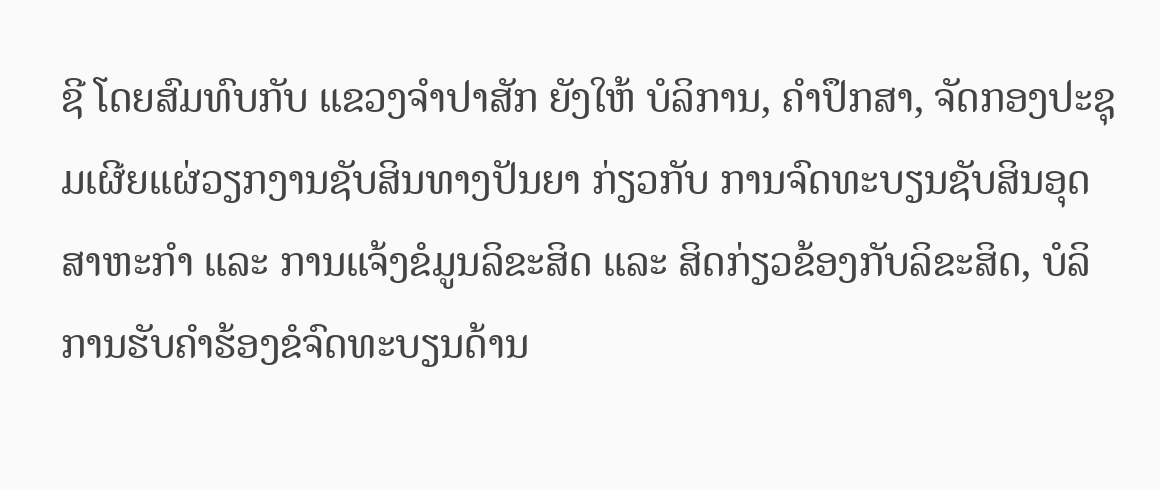ຊີ ໂດຍສົມທົບກັບ ແຂວງຈຳປາສັກ ຍັງໃຫ້ ບໍລິການ, ຄຳປຶກສາ, ຈັດກອງປະຊຸມເຜີຍແຜ່ວຽກງານຊັບສິນທາງປັນຍາ ກ່ຽວກັບ ການຈົດທະບຽນຊັບສິນອຸດສາຫະກຳ ແລະ ການແຈ້ງຂໍມູນລິຂະສິດ ແລະ ສິດກ່ຽວຂ້ອງກັບລິຂະສິດ, ບໍລິການຮັບຄຳຮ້ອງຂໍຈົດທະບຽນດ້ານ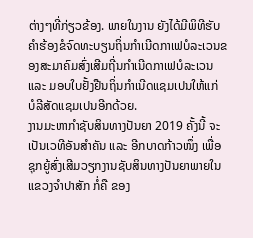ຕ່າງໆທີ່ກ່ຽວຂ້ອງ. ພາຍໃນງານ ຍັງໄດ້ມີພິທີຮັບຄໍາຮ້ອງຂໍຈົດທະບຽນຖິ່ນກໍາເນີດກາເຟບໍລະເວນຂອງສະມາຄົມສົ່ງເສີມຖີ່ນກຳເນີດກາເຟບໍລະເວນ ແລະ ມອບໃບຢັ້ງຢືນຖິ່ນກຳເນີດແຊມເປນໃຫ້ແກ່ ບໍລີສັດແຊມເປນອີກດ້ວຍ.
ງານມະຫາກຳຊັບສິນທາງປັນຍາ 2019 ຄັ້ງນີ້ ຈະເປັນເວທີອັນສຳຄັນ ແລະ ອີກບາດກ້າວໜຶ່ງ ເພື່ອຊຸກຍູ້ສົ່ງເສີມວຽກງານຊັບສິນທາງປັນຍາພາຍໃນແຂວງຈຳປາສັກ ກໍ່ຄື ຂອງ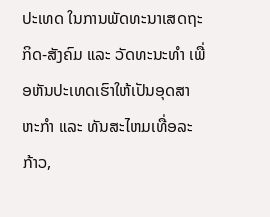ປະເທດ ໃນການພັດທະນາເສດຖະກິດ-ສັງຄົມ ແລະ ວັດທະນະທຳ ເພື່ອຫັນປະເທດເຮົາໃຫ້ເປັນອຸດສາຫະກຳ ແລະ ທັນສະໄຫມເທື່ອລະກ້າວ,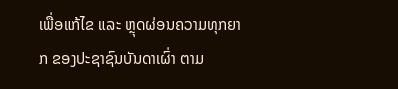ເພື່ອແກ້ໄຂ ແລະ ຫຼຸດຜ່ອນຄວາມທຸກຍາກ ຂອງປະຊາຊົນບັນດາເຜົ່າ ຕາມ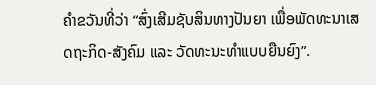ຄຳຂວັນທີ່ວ່າ “ສົ່ງເສີມຊັບສິນທາງປັນຍາ ເພື່ອພັດທະນາເສດຖະກິດ-ສັງຄົມ ແລະ ວັດທະນະທຳແບບຍືນຍົງ”.